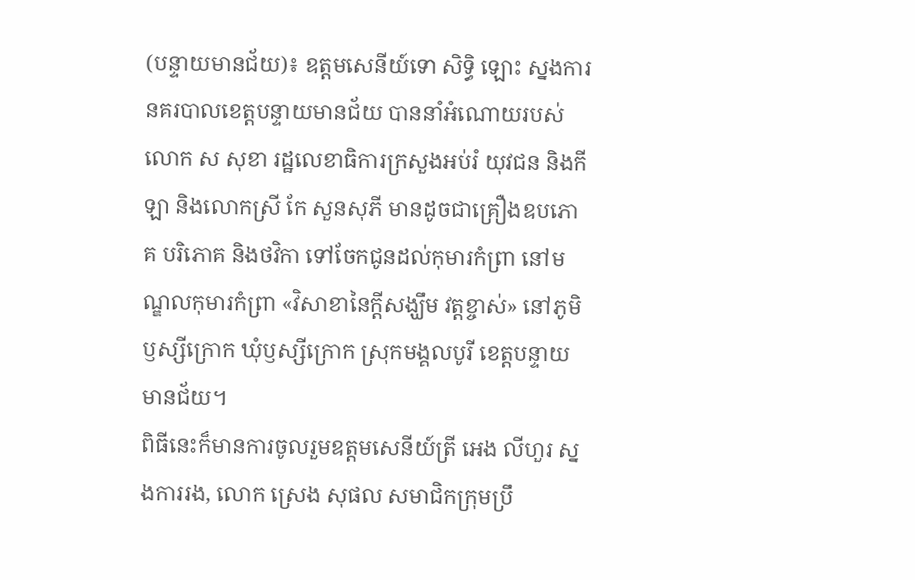(បន្ទាយមានជ័យ)៖ ឧត្តមសេនីយ៍ទោ សិទ្ធិ ឡោះ ស្នងការនគរបាលខេត្តបន្ទាយមានជ័យ បាននាំអំណោយរបស់លោក ស សុខា រដ្ឋលេខាធិការក្រសួងអប់រំ យុវជន និងកីឡា និងលោកស្រី កែ សួនសុភី មានដូចជាគ្រឿងឧបភោគ បរិភោគ និងថវិកា ទៅចែកជូនដល់កុមារកំព្រា នៅមណ្ឌលកុមារកំព្រា «វិសាខានៃក្តីសង្ឃឹម វត្តខ្ចាស់» នៅភូមិឫស្សីក្រោក ឃុំឫស្សីក្រោក ស្រុកមង្គលបូរី ខេត្តបន្ទាយមានជ័យ។
ពិធីនេះក៏មានការចូលរួមឧត្តមសេនីយ៍ត្រី អេង លីហួរ ស្នងការរង, លោក ស្រេង សុផល សមាជិកក្រុមប្រឹ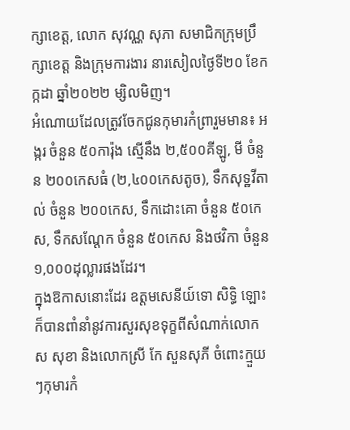ក្សាខេត្ត, លោក សុវណ្ណ សុភា សមាជិកក្រុមប្រឹក្សាខេត្ត និងក្រុមការងារ នារសៀលថ្ងៃទី២០ ខែកក្កដា ឆ្នាំ២០២២ ម្សិលមិញ។
អំណោយដែលត្រូវចែកជូនកុមារកំព្រារួមមាន៖ អង្ករ ចំនួន ៥០ការ៉ុង ស្មើនឹង ២,៥០០គីឡូ, មី ចំនួន ២០០កេសធំ (២,៤០០កេសតូច), ទឹកសុទ្ឋវីតាល់ ចំនួន ២០០កេស, ទឹកដោះគោ ចំនួន ៥០កេស, ទឹកសណ្តែក ចំនួន ៥០កេស និងថវិកា ចំនួន១,០០០ដុល្លារផងដែរ។
ក្នុងឱកាសនោះដែរ ឧត្តមសេនីយ៍ទោ សិទ្ធិ ឡោះ ក៏បានពាំនាំនូវការសួរសុខទុក្ខពីសំណាក់លោក ស សុខា និងលោកស្រី កែ សួនសុភី ចំពោះក្មួយៗកុមារកំ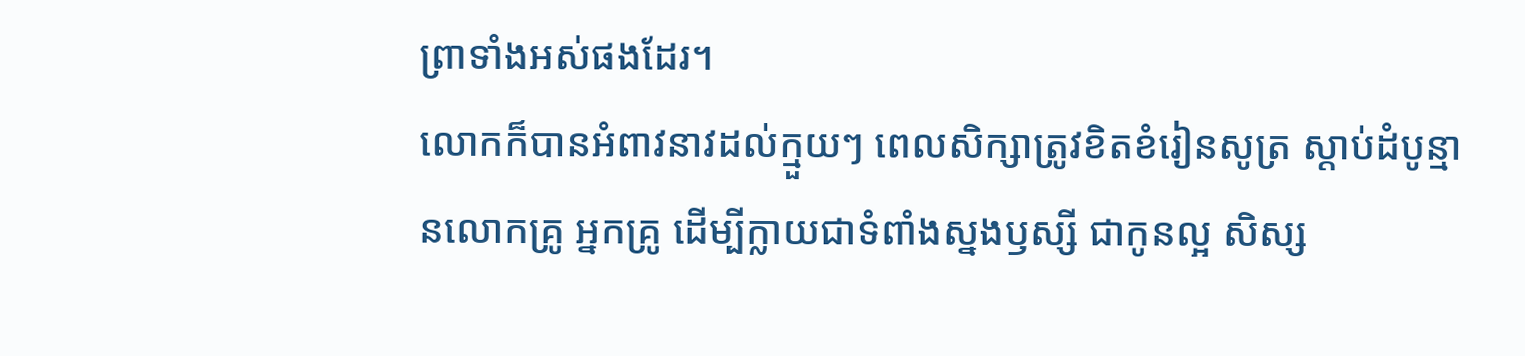ព្រាទាំងអស់ផងដែរ។
លោកក៏បានអំពាវនាវដល់ក្មួយៗ ពេលសិក្សាត្រូវខិតខំរៀនសូត្រ ស្តាប់ដំបូន្មានលោកគ្រូ អ្នកគ្រូ ដើម្បីក្លាយជាទំពាំងស្នងឫស្សី ជាកូនល្អ សិស្ស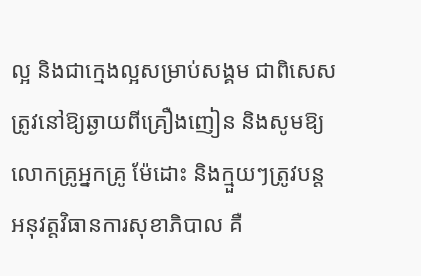ល្អ និងជាក្មេងល្អសម្រាប់សង្គម ជាពិសេសត្រូវនៅឱ្យឆ្ងាយពីគ្រឿងញៀន និងសូមឱ្យលោកគ្រូអ្នកគ្រូ ម៉ែដោះ និងក្មួយៗត្រូវបន្តអនុវត្តវិធានការសុខាភិបាល គឺ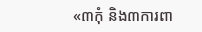«៣កុំ និង៣ការពា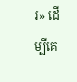រ» ដើម្បីគេ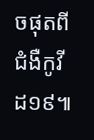ចផុតពីជំងឺកូវីដ១៩៕